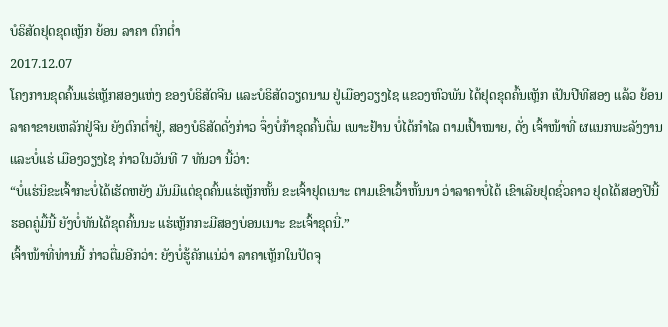ບໍຣິສັດຢຸດຂຸດເຫຼັກ ຍ້ອນ ລາຄາ ຕົກຕໍ່າ
2017.12.07
ໂຄງການຂຸດຄົ້ນແຮ່ເຫຼັກສອງແຫ່ງ ຂອງບໍຣິສັດຈີນ ແລະບໍຣິສັດວຽດນາມ ຢູ່ເມືອງວຽງໄຊ ແຂວງຫົວພັນ ໄດ້ຢຸດຂຸດຄົ້ນເຫຼັກ ເປັນປີທີສອງ ແລ້ວ ຍ້ອນລາຄາຂາຍເຫລັກຢູ່ຈີນ ຍັງຕົກຕໍ່າຢູ່, ສອງບໍຣິສັດດັ່ງກ່າວ ຈຶ່ງບໍ່ກ້າຂຸດຄົ້ນຕື່ມ ເພາະຢ້ານ ບໍ່ໄດ້ກຳໄລ ຕາມເປົ້າໝາຍ, ດັ່ງ ເຈົ້າໜ້າທີ່ ຜແນກພະລັງງານ ແລະບໍ່ແຮ່ ເມືອງວຽງໄຊ ກ່າວໃນວັນທີ 7 ທັນວາ ນີ້ວ່າ:
“ບໍ່ແຮ່ນິຂະເຈົ້າກະບໍ່ໄດ້ເຮັດຫຍັງ ມັນມີແຕ່ຂຸດຄົ້ນແຮ່ເຫຼັກຫັ້ນ ຂະເຈົ້າຢຸດເນາະ ຕາມເຂົາເວົ້າຫັ້ນນາ ວ່າລາຄາບໍ່ໄດ້ ເຂົາເລີຍຢຸດຊົ່ວຄາວ ຢຸດໄດ້ສອງປີນີ້ ຮອດຄູ່ມື້ນີ້ ຍັງບໍ່ທັນໄດ້ຂຸດຄົ້ນນະ ແຮ່ເຫຼັກກະມີສອງບ່ອນເນາະ ຂະເຈົ້າຂຸດນີ່.”
ເຈົ້າໜ້າທີ່ທ່ານນີ້ ກ່າວຕື່ມອີກວ່າ: ຍັງບໍ່ຮູ້ຄັກແນ່ວ່າ ລາຄາເຫຼັກໃນປັດຈຸ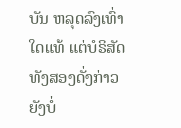ບັນ ຫລຸດລົງເທົ່າໃດແທ້ ແຕ່ບໍຣິສັດທັງສອງດັ່ງກ່າວ ຍັງບໍ່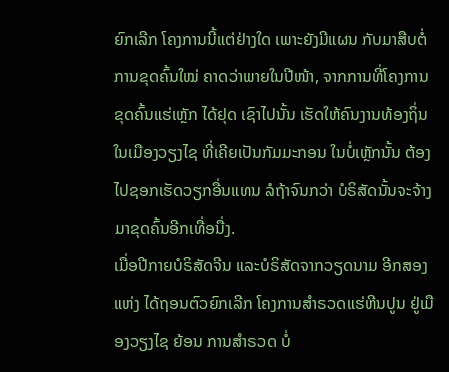ຍົກເລີກ ໂຄງການນີ້ແຕ່ຢ່າງໃດ ເພາະຍັງມີແຜນ ກັບມາສືບຕໍ່ການຂຸດຄົ້ນໃໝ່ ຄາດວ່າພາຍໃນປີໜ້າ, ຈາກການທີ່ໂຄງການຂຸດຄົ້ນແຮ່ເຫຼັກ ໄດ້ຢຸດ ເຊົາໄປນັ້ນ ເຮັດໃຫ້ຄົນງານທ້ອງຖິ່ນ ໃນເມືອງວຽງໄຊ ທີ່ເຄີຍເປັນກັມມະກອນ ໃນບໍ່ເຫຼັກນັ້ນ ຕ້ອງໄປຊອກເຮັດວຽກອື່ນແທນ ລໍຖ້າຈົນກວ່າ ບໍຣິສັດນັ້ນຈະຈ້າງ ມາຂຸດຄົ້ນອີກເທື່ອນື່ງ.
ເມື່ອປີກາຍບໍຣິສັດຈີນ ແລະບໍຣິສັດຈາກວຽດນາມ ອີກສອງແຫ່ງ ໄດ້ຖອນຕົວຍົກເລີກ ໂຄງການສຳຣວດແຮ່ຫີນປູນ ຢູ່ເມືອງວຽງໄຊ ຍ້ອນ ການສຳຣວດ ບໍ່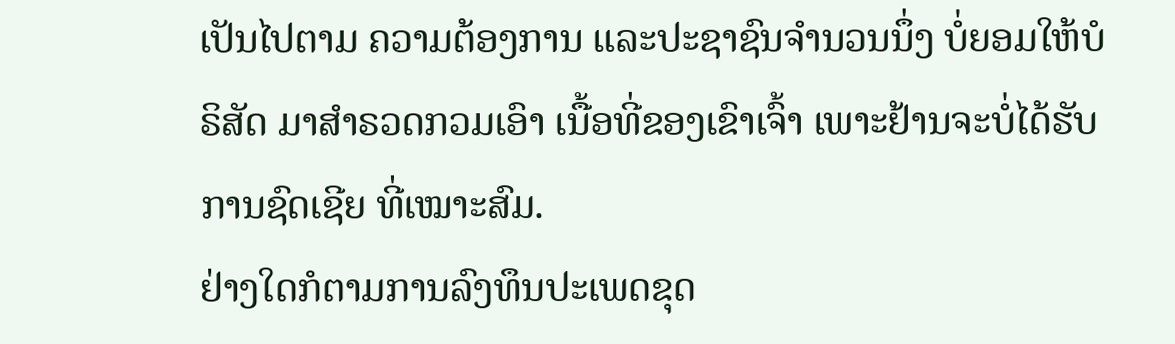ເປັນໄປຕາມ ຄວາມຕ້ອງການ ແລະປະຊາຊົນຈຳນວນນຶ່ງ ບໍ່ຍອມໃຫ້ບໍຣິສັດ ມາສຳຣວດກວມເອົາ ເນື້ອທີ່ຂອງເຂົາເຈົ້າ ເພາະຢ້ານຈະບໍ່ໄດ້ຮັບ ການຊົດເຊີຍ ທີ່ເໝາະສົມ.
ຢ່າງໃດກໍຕາມການລົງທຶນປະເພດຂຸດ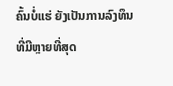ຄົ້ນບໍ່ແຮ່ ຍັງເປັນການລົງທຶນທີ່ມີຫຼາຍທີ່ສຸດ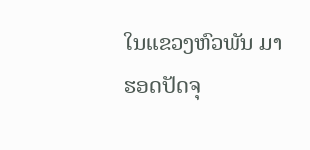ໃນແຂວງຫົວພັນ ມາຮອດປັດຈຸ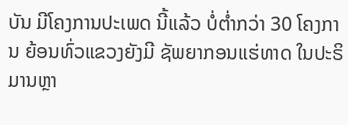ບັນ ມີໂຄງການປະເພດ ນີ້ແລ້ວ ບໍ່ຕໍ່າກວ່າ 30 ໂຄງການ ຍ້ອນທົ່ວແຂວງຍັງມີ ຊັພຍາກອນແຮ່ທາດ ໃນປະຣິມານຫຼາ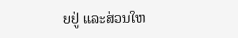ຍຢູ່ ແລະສ່ວນໃຫ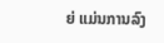ຍ່ ແມ່ນການລົງ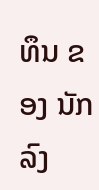ທຶນ ຂອງ ນັກລົງ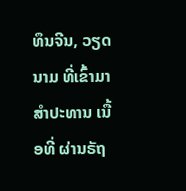ທຶນຈີນ, ວຽດນາມ ທີ່ເຂົ້າມາສຳປະທານ ເນື້ອທີ່ ຜ່ານຣັຖ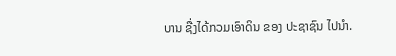ບານ ຊື່ງໄດ້ກວມເອົາດິນ ຂອງ ປະຊາຊົນ ໄປນຳ.